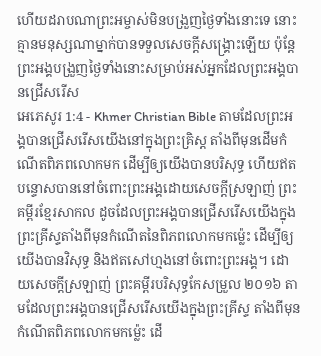ហើយដរាបណាព្រះអម្ចាស់មិនបង្រួញថ្ងៃទាំងនោះទេ នោះគ្មានមនុស្សណាម្នាក់បានទទួលសេចក្ដីសង្គ្រោះឡើយ ប៉ុន្ដែព្រះអង្គបង្រួញថ្ងៃទាំងនោះសម្រាប់អស់អ្នកដែលព្រះអង្គបានជ្រើសរើស
អេភេសូរ 1:4 - Khmer Christian Bible តាមដែលព្រះអង្គបានជ្រើសរើសយើងនៅក្នុងព្រះគ្រិស្ត តាំងពីមុនដើមកំណើតពិភពលោកមក ដើម្បីឲ្យយើងបានបរិសុទ្ធ ហើយឥតបន្ទោសបាននៅចំពោះព្រះអង្គដោយសេចក្ដីស្រឡាញ់ ព្រះគម្ពីរខ្មែរសាកល ដូចដែលព្រះអង្គបានជ្រើសរើសយើងក្នុងព្រះគ្រីស្ទតាំងពីមុនកំណើតនៃពិភពលោកមកម្ល៉េះ ដើម្បីឲ្យយើងបានវិសុទ្ធ និងឥតសៅហ្មងនៅចំពោះព្រះអង្គ។ ដោយសេចក្ដីស្រឡាញ់ ព្រះគម្ពីរបរិសុទ្ធកែសម្រួល ២០១៦ តាមដែលព្រះអង្គបានជ្រើសរើសយើងក្នុងព្រះគ្រីស្ទ តាំងពីមុនកំណើតពិភពលោកមកម៉្លេះ ដើ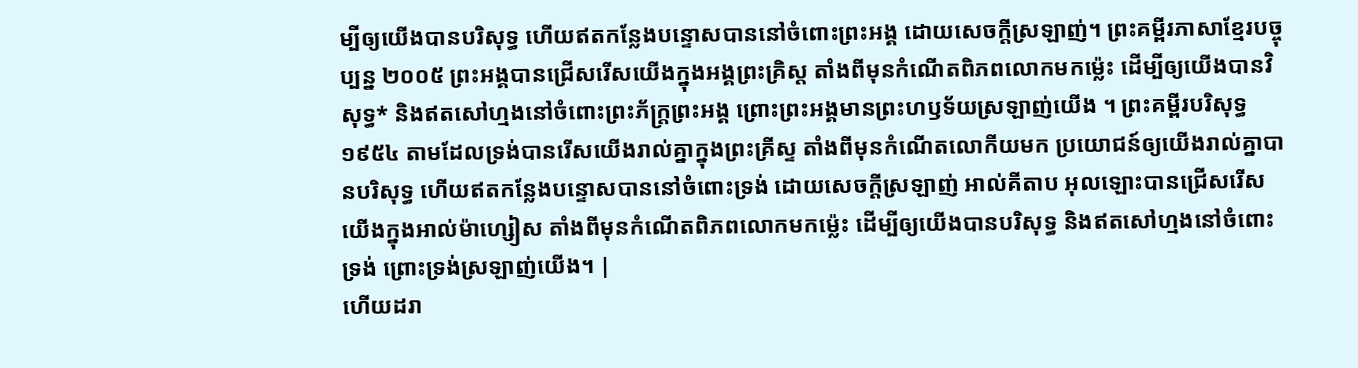ម្បីឲ្យយើងបានបរិសុទ្ធ ហើយឥតកន្លែងបន្ទោសបាននៅចំពោះព្រះអង្គ ដោយសេចក្តីស្រឡាញ់។ ព្រះគម្ពីរភាសាខ្មែរបច្ចុប្បន្ន ២០០៥ ព្រះអង្គបានជ្រើសរើសយើងក្នុងអង្គព្រះគ្រិស្ត តាំងពីមុនកំណើតពិភពលោកមកម៉្លេះ ដើម្បីឲ្យយើងបានវិសុទ្ធ* និងឥតសៅហ្មងនៅចំពោះព្រះភ័ក្ត្រព្រះអង្គ ព្រោះព្រះអង្គមានព្រះហឫទ័យស្រឡាញ់យើង ។ ព្រះគម្ពីរបរិសុទ្ធ ១៩៥៤ តាមដែលទ្រង់បានរើសយើងរាល់គ្នាក្នុងព្រះគ្រីស្ទ តាំងពីមុនកំណើតលោកីយមក ប្រយោជន៍ឲ្យយើងរាល់គ្នាបានបរិសុទ្ធ ហើយឥតកន្លែងបន្ទោសបាននៅចំពោះទ្រង់ ដោយសេចក្ដីស្រឡាញ់ អាល់គីតាប អុលឡោះបានជ្រើសរើសយើងក្នុងអាល់ម៉ាហ្សៀស តាំងពីមុនកំណើតពិភពលោកមកម៉្លេះ ដើម្បីឲ្យយើងបានបរិសុទ្ធ និងឥតសៅហ្មងនៅចំពោះទ្រង់ ព្រោះទ្រង់ស្រឡាញ់យើង។ |
ហើយដរា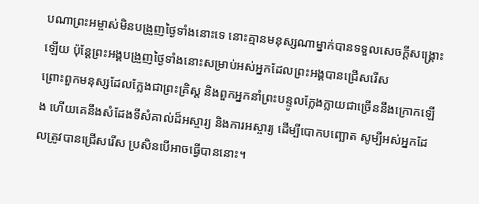បណាព្រះអម្ចាស់មិនបង្រួញថ្ងៃទាំងនោះទេ នោះគ្មានមនុស្សណាម្នាក់បានទទួលសេចក្ដីសង្គ្រោះឡើយ ប៉ុន្ដែព្រះអង្គបង្រួញថ្ងៃទាំងនោះសម្រាប់អស់អ្នកដែលព្រះអង្គបានជ្រើសរើស
ព្រោះពួកមនុស្សដែលក្លែងជាព្រះគ្រិស្ដ និងពួកអ្នកនាំព្រះបន្ទូលក្លែងក្លាយជាច្រើននឹងក្រោកឡើង ហើយគេនឹងសំដែងទីសំគាល់ដ៏អស្ចារ្យ និងការអស្ចារ្យ ដើម្បីបោកបញ្ឆោត សូម្បីអស់អ្នកដែលត្រូវបានជ្រើសរើស ប្រសិនបើអាចធ្វើបាននោះ។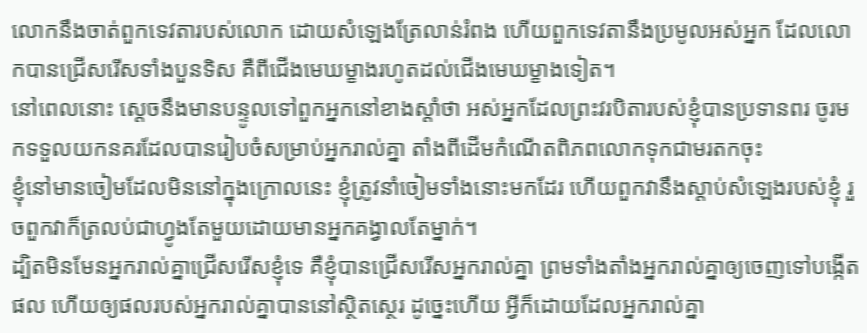លោកនឹងចាត់ពួកទេវតារបស់លោក ដោយសំឡេងត្រែលាន់រំពង ហើយពួកទេវតានឹងប្រមូលអស់អ្នក ដែលលោកបានជ្រើសរើសទាំងបួនទិស គឺពីជើងមេឃម្ខាងរហូតដល់ជើងមេឃម្ខាងទៀត។
នៅពេលនោះ ស្ដេចនឹងមានបន្ទូលទៅពួកអ្នកនៅខាងស្ដាំថា អស់អ្នកដែលព្រះវរបិតារបស់ខ្ញុំបានប្រទានពរ ចូរមកទទួលយកនគរដែលបានរៀបចំសម្រាប់អ្នករាល់គ្នា តាំងពីដើមកំណើតពិភពលោកទុកជាមរតកចុះ
ខ្ញុំនៅមានចៀមដែលមិននៅក្នុងក្រោលនេះ ខ្ញុំត្រូវនាំចៀមទាំងនោះមកដែរ ហើយពួកវានឹងស្តាប់សំឡេងរបស់ខ្ញុំ រួចពួកវាក៏ត្រលប់ជាហ្វូងតែមួយដោយមានអ្នកគង្វាលតែម្នាក់។
ដ្បិតមិនមែនអ្នករាល់គ្នាជ្រើសរើសខ្ញុំទេ គឺខ្ញុំបានជ្រើសរើសអ្នករាល់គ្នា ព្រមទាំងតាំងអ្នករាល់គ្នាឲ្យចេញទៅបង្កើតផល ហើយឲ្យផលរបស់អ្នករាល់គ្នាបាននៅស្ថិតស្ថេរ ដូច្នេះហើយ អ្វីក៏ដោយដែលអ្នករាល់គ្នា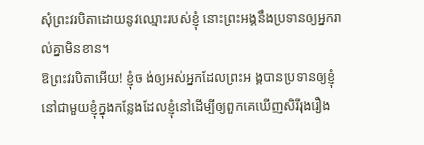សុំព្រះវរបិតាដោយនូវឈ្មោះរបស់ខ្ញុំ នោះព្រះអង្គនឹងប្រទានឲ្យអ្នករាល់គ្នាមិនខាន។
ឱព្រះវរបិតាអើយ! ខ្ញុំច ង់ឲ្យអស់អ្នកដែលព្រះអ ង្គបានប្រទានឲ្យខ្ញុំ នៅជាមួយខ្ញុំក្នុងកន្លែងដែលខ្ញុំនៅដើម្បីឲ្យពួកគេឃើញសិរីរុងរឿង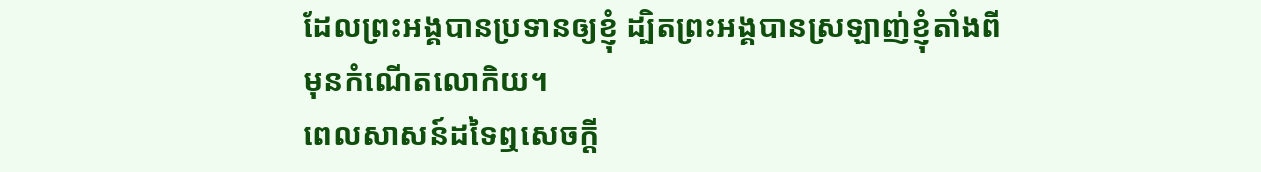ដែលព្រះអង្គបានប្រទានឲ្យខ្ញុំ ដ្បិតព្រះអង្គបានស្រឡាញ់ខ្ញុំតាំងពីមុនកំណើតលោកិយ។
ពេលសាសន៍ដទៃឮសេចក្ដី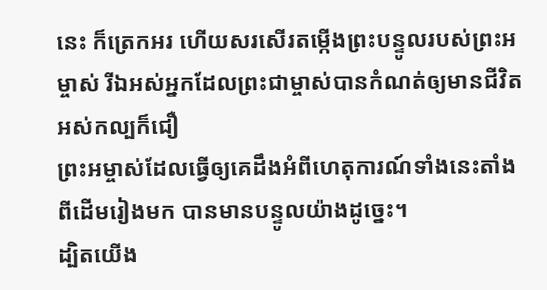នេះ ក៏ត្រេកអរ ហើយសរសើរតម្កើងព្រះបន្ទូលរបស់ព្រះអម្ចាស់ រីឯអស់អ្នកដែលព្រះជាម្ចាស់បានកំណត់ឲ្យមានជីវិតអស់កល្បក៏ជឿ
ព្រះអម្ចាស់ដែលធ្វើឲ្យគេដឹងអំពីហេតុការណ៍ទាំងនេះតាំងពីដើមរៀងមក បានមានបន្ទូលយ៉ាងដូច្នេះ។
ដ្បិតយើង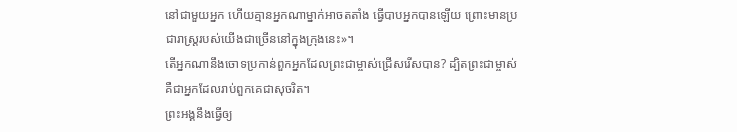នៅជាមួយអ្នក ហើយគ្មានអ្នកណាម្នាក់អាចតតាំង ធ្វើបាបអ្នកបានឡើយ ព្រោះមានប្រជារាស្ដ្ររបស់យើងជាច្រើននៅក្នុងក្រុងនេះ»។
តើអ្នកណានឹងចោទប្រកាន់ពួកអ្នកដែលព្រះជាម្ចាស់ជ្រើសរើសបាន? ដ្បិតព្រះជាម្ចាស់គឺជាអ្នកដែលរាប់ពួកគេជាសុចរិត។
ព្រះអង្គនឹងធ្វើឲ្យ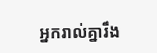អ្នករាល់គ្នារឹង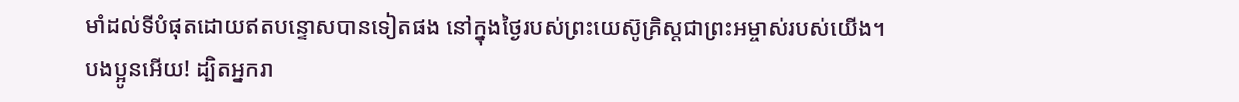មាំដល់ទីបំផុតដោយឥតបន្ទោសបានទៀតផង នៅក្នុងថ្ងៃរបស់ព្រះយេស៊ូគ្រិស្ដជាព្រះអម្ចាស់របស់យើង។
បងប្អូនអើយ! ដ្បិតអ្នករា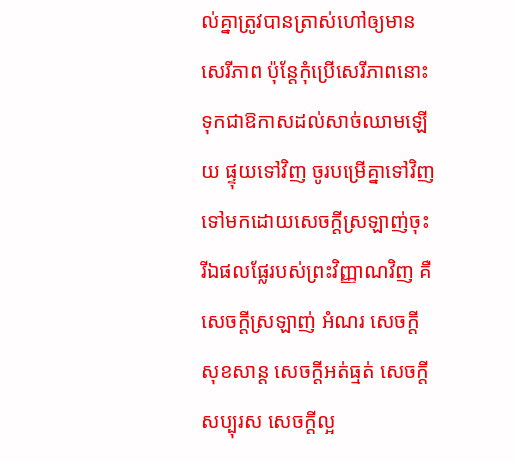ល់គ្នាត្រូវបានត្រាស់ហៅឲ្យមានសេរីភាព ប៉ុន្ដែកុំប្រើសេរីភាពនោះទុកជាឱកាសដល់សាច់ឈាមឡើយ ផ្ទុយទៅវិញ ចូរបម្រើគ្នាទៅវិញទៅមកដោយសេចក្ដីស្រឡាញ់ចុះ
រីឯផលផ្លែរបស់ព្រះវិញ្ញាណវិញ គឺសេចក្ដីស្រឡាញ់ អំណរ សេចក្ដីសុខសាន្ដ សេចក្ដីអត់ធ្មត់ សេចក្ដីសប្បុរស សេចក្តីល្អ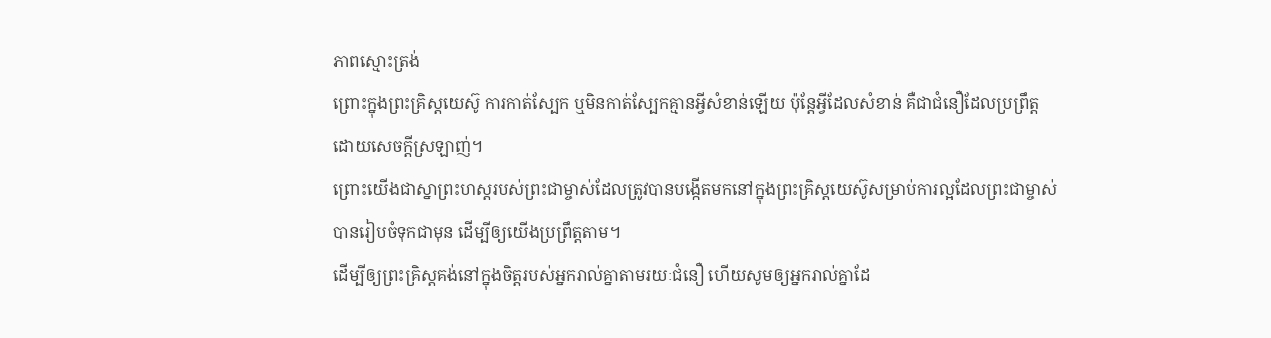ភាពស្មោះត្រង់
ព្រោះក្នុងព្រះគ្រិស្ដយេស៊ូ ការកាត់ស្បែក ឬមិនកាត់ស្បែកគ្មានអ្វីសំខាន់ឡើយ ប៉ុន្តែអ្វីដែលសំខាន់ គឺជាជំនឿដែលប្រពឹ្រត្ដដោយសេចក្ដីស្រឡាញ់។
ព្រោះយើងជាស្នាព្រះហស្ដរបស់ព្រះជាម្ចាស់ដែលត្រូវបានបង្កើតមកនៅក្នុងព្រះគ្រិស្ដយេស៊ូសម្រាប់ការល្អដែលព្រះជាម្ចាស់បានរៀបចំទុកជាមុន ដើម្បីឲ្យយើងប្រព្រឹត្ដតាម។
ដើម្បីឲ្យព្រះគ្រិស្ដគង់នៅក្នុងចិត្ដរបស់អ្នករាល់គ្នាតាមរយៈជំនឿ ហើយសូមឲ្យអ្នករាល់គ្នាដែ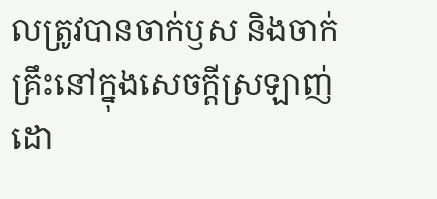លត្រូវបានចាក់ឫស និងចាក់គ្រឹះនៅក្នុងសេចក្ដីស្រឡាញ់
ដោ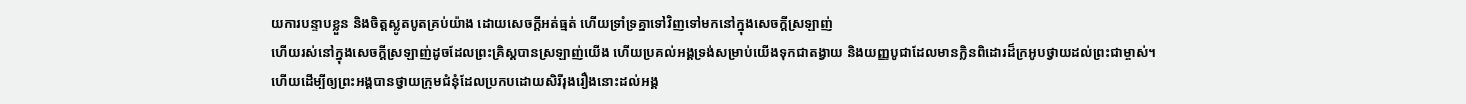យការបន្ទាបខ្លួន និងចិត្ដស្លូតបូតគ្រប់យ៉ាង ដោយសេចក្ដីអត់ធ្មត់ ហើយទ្រាំទ្រគ្នាទៅវិញទៅមកនៅក្នុងសេចក្ដីស្រឡាញ់
ហើយរស់នៅក្នុងសេចក្ដីស្រឡាញ់ដូចដែលព្រះគ្រិស្ដបានស្រឡាញ់យើង ហើយប្រគល់អង្គទ្រង់សម្រាប់យើងទុកជាតង្វាយ និងយញ្ញបូជាដែលមានក្លិនពិដោរដ៏ក្រអូបថ្វាយដល់ព្រះជាម្ចាស់។
ហើយដើម្បីឲ្យព្រះអង្គបានថ្វាយក្រុមជំនុំដែលប្រកបដោយសិរីរុងរឿងនោះដល់អង្គ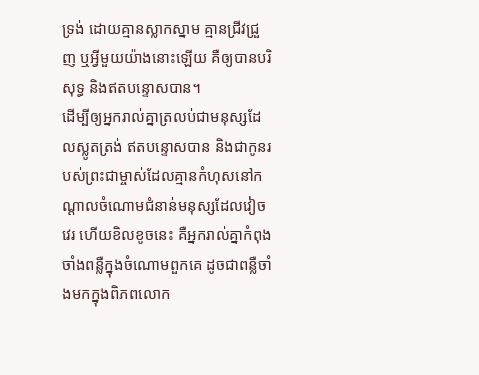ទ្រង់ ដោយគ្មានស្លាកស្នាម គ្មានជ្រីវជ្រួញ ឬអ្វីមួយយ៉ាងនោះឡើយ គឺឲ្យបានបរិសុទ្ធ និងឥតបន្ទោសបាន។
ដើម្បីឲ្យអ្នករាល់គ្នាត្រលប់ជាមនុស្សដែលស្លូតត្រង់ ឥតបន្ទោសបាន និងជាកូនរបស់ព្រះជាម្ចាស់ដែលគ្មានកំហុសនៅកណ្ដាលចំណោមជំនាន់មនុស្សដែលវៀចវេរ ហើយខិលខូចនេះ គឺអ្នករាល់គ្នាកំពុងចាំងពន្លឺក្នុងចំណោមពួកគេ ដូចជាពន្លឺចាំងមកក្នុងពិភពលោក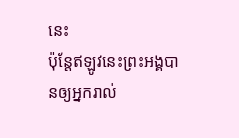នេះ
ប៉ុន្ដែឥឡូវនេះព្រះអង្គបានឲ្យអ្នករាល់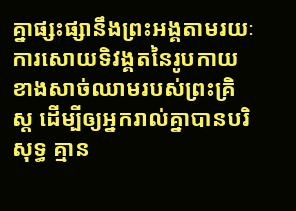គ្នាផ្សះផ្សានឹងព្រះអង្គតាមរយៈការសោយទិវង្គតនៃរូបកាយខាងសាច់ឈាមរបស់ព្រះគ្រិស្ដ ដើម្បីឲ្យអ្នករាល់គ្នាបានបរិសុទ្ធ គ្មាន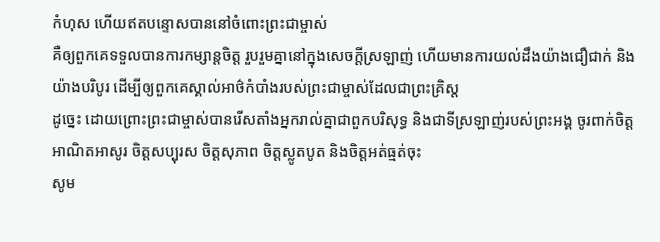កំហុស ហើយឥតបន្ទោសបាននៅចំពោះព្រះជាម្ចាស់
គឺឲ្យពួកគេទទួលបានការកម្សាន្ដចិត្ដ រួបរួមគ្នានៅក្នុងសេចក្ដីស្រឡាញ់ ហើយមានការយល់ដឹងយ៉ាងជឿជាក់ និងយ៉ាងបរិបូរ ដើម្បីឲ្យពួកគេស្គាល់អាថ៌កំបាំងរបស់ព្រះជាម្ចាស់ដែលជាព្រះគ្រិស្ដ
ដូច្នេះ ដោយព្រោះព្រះជាម្ចាស់បានរើសតាំងអ្នករាល់គ្នាជាពួកបរិសុទ្ធ និងជាទីស្រឡាញ់របស់ព្រះអង្គ ចូរពាក់ចិត្ដអាណិតអាសូរ ចិត្ដសប្បុរស ចិត្ដសុភាព ចិត្ដស្លូតបូត និងចិត្ដអត់ធ្មត់ចុះ
សូម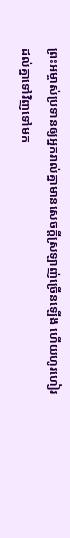ព្រះអម្ចាស់ប្រទានឲ្យអ្នករាល់គ្នាមានសេចក្ដីស្រឡាញ់ច្រើនឡើង ហើយហូរហៀរដល់គ្នាទៅវិញទៅមក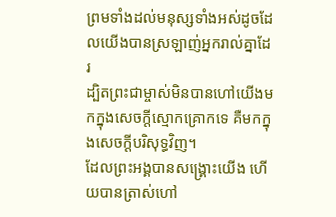ព្រមទាំងដល់មនុស្សទាំងអស់ដូចដែលយើងបានស្រឡាញ់អ្នករាល់គ្នាដែរ
ដ្បិតព្រះជាម្ចាស់មិនបានហៅយើងមកក្នុងសេចក្ដីស្មោកគ្រោកទេ គឺមកក្នុងសេចក្ដីបរិសុទ្ធវិញ។
ដែលព្រះអង្គបានសង្គ្រោះយើង ហើយបានត្រាស់ហៅ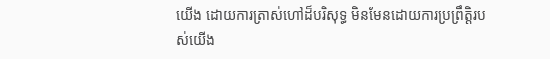យើង ដោយការត្រាស់ហៅដ៏បរិសុទ្ធ មិនមែនដោយការប្រព្រឹត្តិរបស់យើង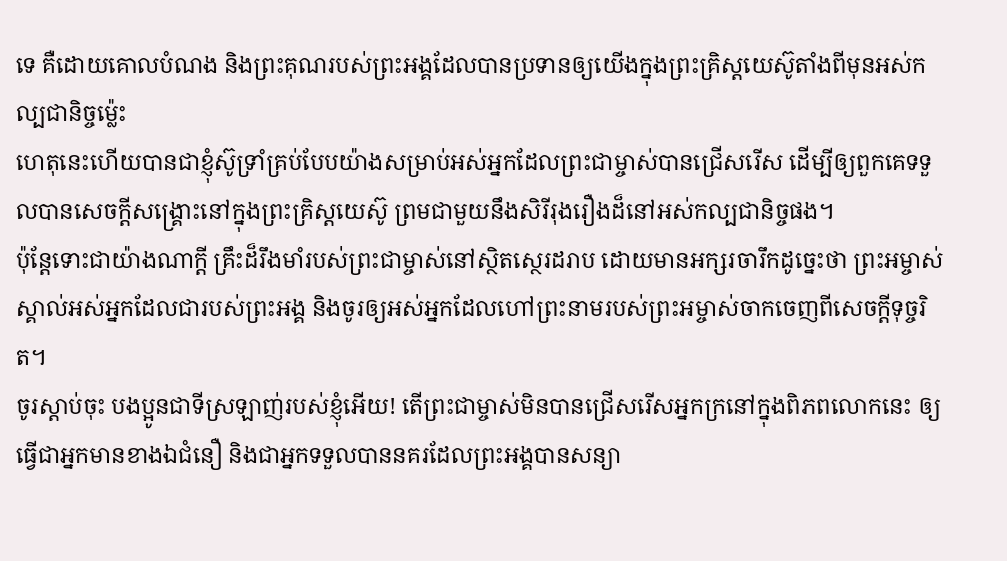ទេ គឺដោយគោលបំណង និងព្រះគុណរបស់ព្រះអង្គដែលបានប្រទានឲ្យយើងក្នុងព្រះគ្រិស្ដយេស៊ូតាំងពីមុនអស់កល្បជានិច្ចម្ល៉េះ
ហេតុនេះហើយបានជាខ្ញុំស៊ូទ្រាំគ្រប់បែបយ៉ាងសម្រាប់អស់អ្នកដែលព្រះជាម្ចាស់បានជ្រើសរើស ដើម្បីឲ្យពួកគេទទួលបានសេចក្ដីសង្គ្រោះនៅក្នុងព្រះគ្រិស្ដយេស៊ូ ព្រមជាមួយនឹងសិរីរុងរឿងដ៏នៅអស់កល្បជានិច្ចផង។
ប៉ុន្ដែទោះជាយ៉ាងណាក្ដី គ្រឹះដ៏រឹងមាំរបស់ព្រះជាម្ចាស់នៅស្ថិតស្ថេរដរាប ដោយមានអក្សរចារឹកដូច្នេះថា ព្រះអម្ចាស់ស្គាល់អស់អ្នកដែលជារបស់ព្រះអង្គ និងចូរឲ្យអស់អ្នកដែលហៅព្រះនាមរបស់ព្រះអម្ចាស់ចាកចេញពីសេចក្ដីទុច្ចរិត។
ចូរស្ដាប់ចុះ បងប្អូនជាទីស្រឡាញ់របស់ខ្ញុំអើយ! តើព្រះជាម្ចាស់មិនបានជ្រើសរើសអ្នកក្រនៅក្នុងពិភពលោកនេះ ឲ្យធ្វើជាអ្នកមានខាងឯជំនឿ និងជាអ្នកទទួលបាននគរដែលព្រះអង្គបានសន្យា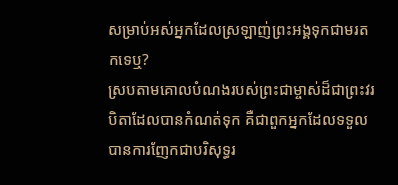សម្រាប់អស់អ្នកដែលស្រឡាញ់ព្រះអង្គទុកជាមរតកទេឬ?
ស្របតាមគោលបំណងរបស់ព្រះជាម្ចាស់ដ៏ជាព្រះវរបិតាដែលបានកំណត់ទុក គឺជាពួកអ្នកដែលទទួលបានការញែកជាបរិសុទ្ធរ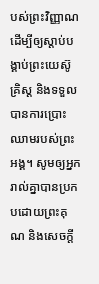បស់ព្រះវិញ្ញាណ ដើម្បីឲ្យស្ដាប់បង្គាប់ព្រះយេស៊ូគ្រិស្ដ និងទទួលបានការប្រោះឈាមរបស់ព្រះអង្គ។ សូមឲ្យអ្នករាល់គ្នាបានប្រកបដោយព្រះគុណ និងសេចក្ដី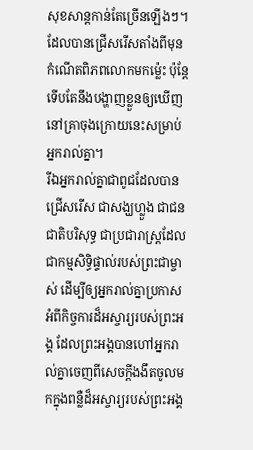សុខសាន្ដកាន់តែច្រើនឡើងៗ។
ដែលបានជ្រើសរើសតាំងពីមុនកំណើតពិភពលោកមកម៉្លេះ ប៉ុន្ដែទើបតែនឹងបង្ហាញខ្លួនឲ្យឃើញនៅគ្រាចុងក្រោយនេះសម្រាប់អ្នករាល់គ្នា។
រីឯអ្នករាល់គ្នាជាពូជដែលបានជ្រើសរើស ជាសង្ឃហ្លួង ជាជនជាតិបរិសុទ្ធ ជាប្រជារាស្ដ្រដែលជាកម្មសិទ្ធិផ្ទាល់របស់ព្រះជាម្ចាស់ ដើម្បីឲ្យអ្នករាល់គ្នាប្រកាសអំពីកិច្ចការដ៏អស្ចារ្យរបស់ព្រះអង្គ ដែលព្រះអង្គបានហៅអ្នករាល់គ្នាចេញពីសេចក្ដីងងឹតចូលមកក្នុងពន្លឺដ៏អស្ចារ្យរបស់ព្រះអង្គ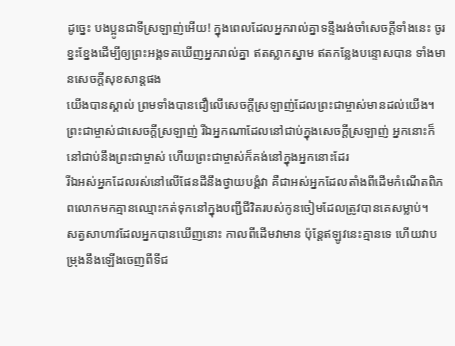ដូច្នេះ បងប្អូនជាទីស្រឡាញ់អើយ! ក្នុងពេលដែលអ្នករាល់គ្នាទន្ទឹងរង់ចាំសេចក្ដីទាំងនេះ ចូរខ្នះខ្នែងដើម្បីឲ្យព្រះអង្គទតឃើញអ្នករាល់គ្នា ឥតស្លាកស្នាម ឥតកន្លែងបន្ទោសបាន ទាំងមានសេចក្ដីសុខសាន្ដផង
យើងបានស្គាល់ ព្រមទាំងបានជឿលើសេចក្ដីស្រឡាញ់ដែលព្រះជាម្ចាស់មានដល់យើង។ ព្រះជាម្ចាស់ជាសេចក្ដីស្រឡាញ់ រីឯអ្នកណាដែលនៅជាប់ក្នុងសេចក្ដីស្រឡាញ់ អ្នកនោះក៏នៅជាប់នឹងព្រះជាម្ចាស់ ហើយព្រះជាម្ចាស់ក៏គង់នៅក្នុងអ្នកនោះដែរ
រីឯអស់អ្នកដែលរស់នៅលើផែនដីនឹងថ្វាយបង្គំវា គឺជាអស់អ្នកដែលតាំងពីដើមកំណើតពិភពលោកមកគ្មានឈ្មោះកត់ទុកនៅក្នុងបញ្ជីជីវិតរបស់កូនចៀមដែលត្រូវបានគេសម្លាប់។
សត្វសាហាវដែលអ្នកបានឃើញនោះ កាលពីដើមវាមាន ប៉ុន្ដែឥឡូវនេះគ្មានទេ ហើយវាបម្រុងនឹងឡើងចេញពីទីជ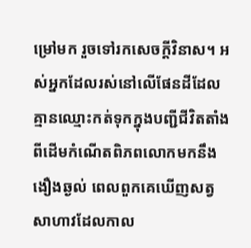ម្រៅមក រួចទៅរកសេចក្ដីវិនាស។ អស់អ្នកដែលរស់នៅលើផែនដីដែលគ្មានឈ្មោះកត់ទុកក្នុងបញ្ជីជីវិតតាំងពីដើមកំណើតពិភពលោកមកនឹងងឿងឆ្ងល់ ពេលពួកគេឃើញសត្វសាហាវដែលកាល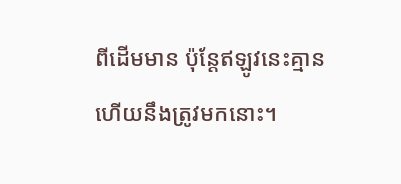ពីដើមមាន ប៉ុន្ដែឥឡូវនេះគ្មាន ហើយនឹងត្រូវមកនោះ។